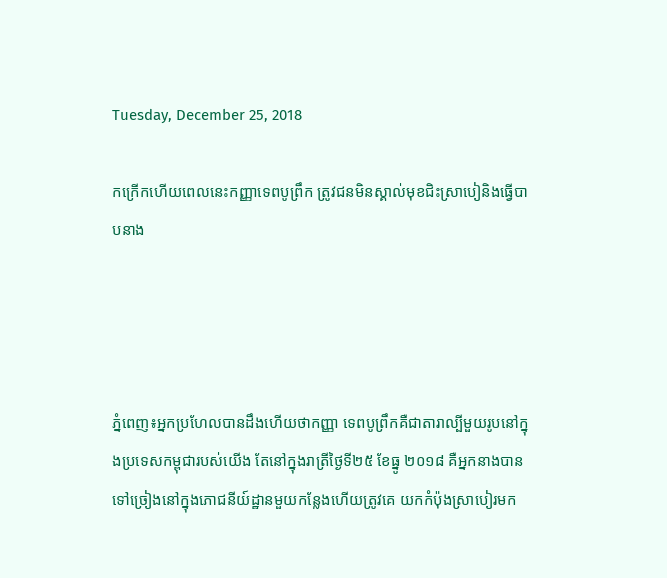Tuesday, December 25, 2018

កក្រើកហើយពេលនេះកញ្ញាទេពបូព្រឹក ត្រូវជនមិនស្គាល់មុខជិះស្រាបៀនិងធ្វើបាបនាង




ភ្នំពេញ៖អ្នកប្រហែលបានដឹងហើយថាកញ្ញា ទេពបូព្រឹកគឺជាតារាល្បីមួយរូបនៅក្នុងប្រទេសកម្ពុជារបស់យើង តែនៅក្នុងរាត្រីថ្ងៃទី២៥ ខែធ្នូ ២០១៨ គឺអ្នកនាងបានទៅច្រៀងនៅក្នុងភោជនីយ៍ដ្ឋានមួយកន្លែងហើយត្រូវគេ យកកំប៉ុងស្រាបៀរមក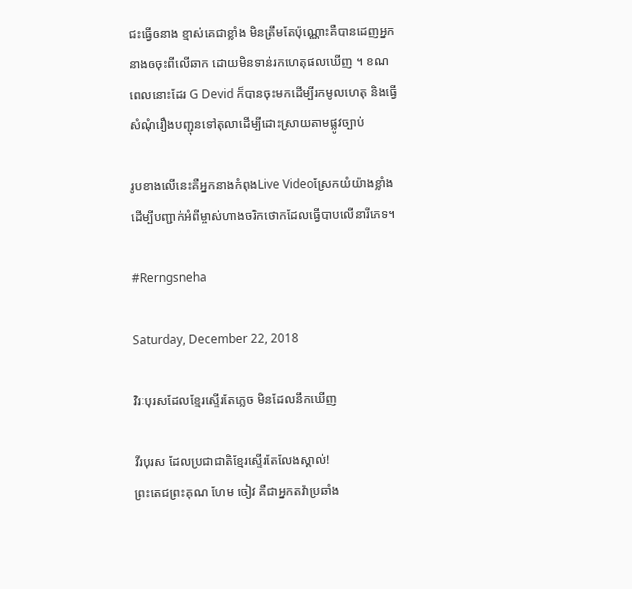ជះធ្វើឲនាង ខ្មាស់គេជាខ្លាំង មិនត្រឹមតែប៉ុណ្ណោះគឺបានដេញអ្នកនាងឲចុះពីលើឆាក ដោយមិនទាន់រកហេតុផលឃើញ ។ ខណពេលនោះដែរ G Devid ក៏បានចុះមកដើម្បីរកមូលហេតុ និងធ្វើសំណុំរឿងបញ្ជុនទៅតុលាដើម្បីដោះស្រាយតាមផ្លូវច្បាប់

រូបខាងលើនេះគឺអ្នកនាងកំពុងLive Videoស្រែកយំយ៉ាងខ្លាំងដើម្បីបញ្ជាក់អំពីម្ចាស់ហាងចរិកថោកដែលធ្វើបាបលើនារីភេទ។

#Rerngsneha

Saturday, December 22, 2018

វិរៈបុរសដែលខ្មែរស្ទើរតែភ្លេច មិនដែលនឹកឃើញ

វីរបុរស ដែលប្រជាជាតិខ្មែរស្ទើរតែលែងស្គាល់!
ព្រះតេជព្រះគុណ ហែម ចៀវ គឺជាអ្នកតវ៉ាប្រឆាំង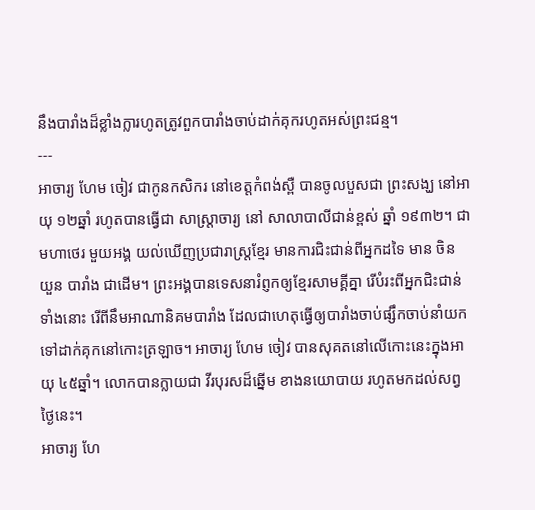នឹងបារាំងដ៏ខ្លាំងក្លារហូតត្រូវពួកបារាំងចាប់ដាក់គុករហូតអស់ព្រះជន្ម។
---
អាចារ្យ ហែម ចៀវ ជាកូនកសិករ នៅខេត្តកំពង់ស្ពឺ បានចូលបួសជា ព្រះសង្ឃ នៅអាយុ ១២ឆ្នាំ រហូតបានធ្វើជា សាស្រ្តាចារ្យ នៅ សាលាបាលីជាន់ខ្ពស់ ឆ្នាំ ១៩៣២។ ជា មហាថេរ មួយអង្គ យល់ឃើញប្រជារាស្រ្តខ្មែរ មានការជិះជាន់ពីអ្នកដទៃ មាន ចិន យួន បារាំង ជាដើម។ ព្រះអង្គបានទេសនារំព្ញកឲ្យខ្មែរសាមគ្គីគ្នា រើបំរះពីអ្នកជិះជាន់ទាំងនោះ រើពីនឹមអាណានិគមបារាំង ដែលជាហេតុធ្វើឲ្យបារាំងចាប់ផ្សឹកចាប់នាំយកទៅដាក់គុកនៅកោះត្រឡាច។ អាចារ្យ ហែម ចៀវ បានសុគតនៅលើកោះនេះក្នុងអាយុ ៤៥ឆ្នាំ។ លោកបានក្លាយជា វីរបុរសដ៏ឆ្នើម ខាងនយោបាយ រហូតមកដល់សព្វថ្ងៃនេះ។
អាចារ្យ ហែ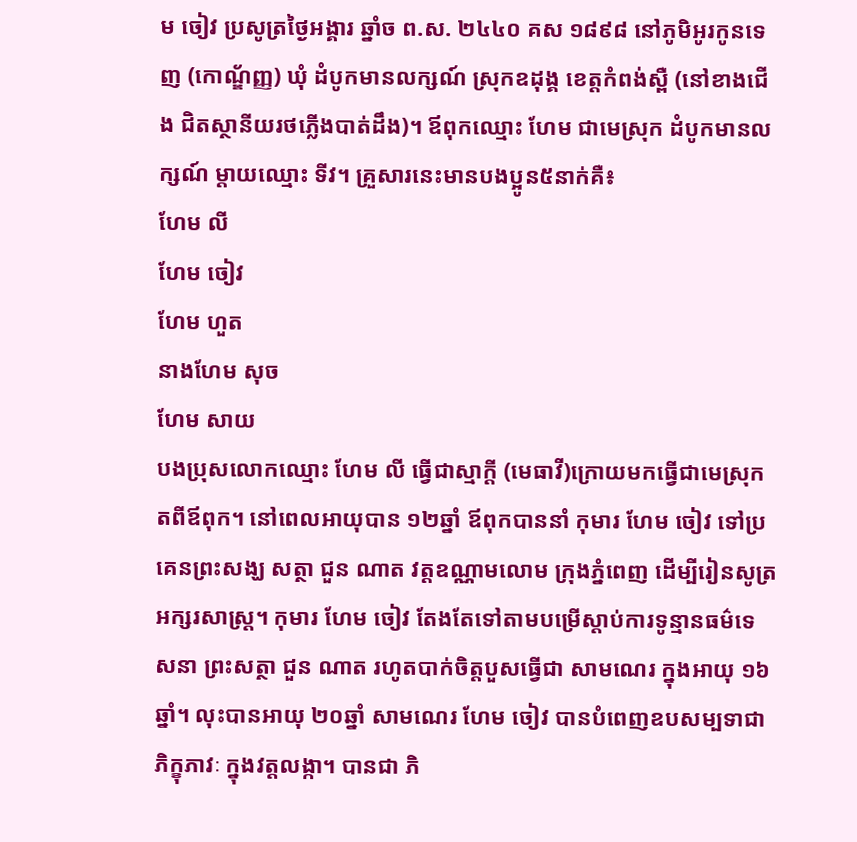ម ចៀវ ប្រសូត្រថ្ងៃអង្គារ ឆ្នាំច ព.ស. ២៤៤០ គស ១៨៩៨ នៅភូមិអូរកូនទេញ (កោណ្ឌ័ញ្ញ) ឃុំ ដំបូកមានលក្សណ៍ ស្រុកឧដុង្គ ខេត្តកំពង់ស្ពឺ (នៅខាងជើង ជិតស្ថានីយរថភ្លើងបាត់ដឹង)។ ឪពុកឈ្មោះ ហែម ជាមេស្រុក ដំបូកមានលក្សណ៍ ម្តាយឈ្មោះ ទីវ។ គ្រួសារនេះមានបងប្អូន៥នាក់គឺ៖
ហែម លី
ហែម ចៀវ
ហែម ហួត
នាងហែម សុច
ហែម សាយ
បងប្រុសលោកឈ្មោះ ហែម លី ធ្វើជាស្មាក្ដី (មេធាវី)ក្រោយមកធ្វើជាមេស្រុកតពីឪពុក។ នៅពេលអាយុបាន ១២ឆ្នាំ ឪពុកបាននាំ កុមារ ហែម ចៀវ ទៅប្រគេនព្រះសង្ឃ សត្ថា ជួន ណាត វត្តឧណ្ណាមលោម ក្រុងភ្នំពេញ ដើម្បីរៀនសូត្រអក្សរសាស្រ្ត។ កុមារ ហែម ចៀវ តែងតែទៅតាមបម្រើស្តាប់ការទូន្មានធម៌ទេសនា ព្រះសត្ថា ជួន ណាត រហូតបាក់ចិត្តបួសធ្វើជា សាមណេរ ក្នុងអាយុ ១៦ឆ្នាំ។ លុះបានអាយុ ២០ឆ្នាំ សាមណេរ ហែម ចៀវ បានបំពេញឧបសម្បទាជា ភិក្ខុភាវៈ ក្នុងវត្តលង្កា។ បានជា ភិ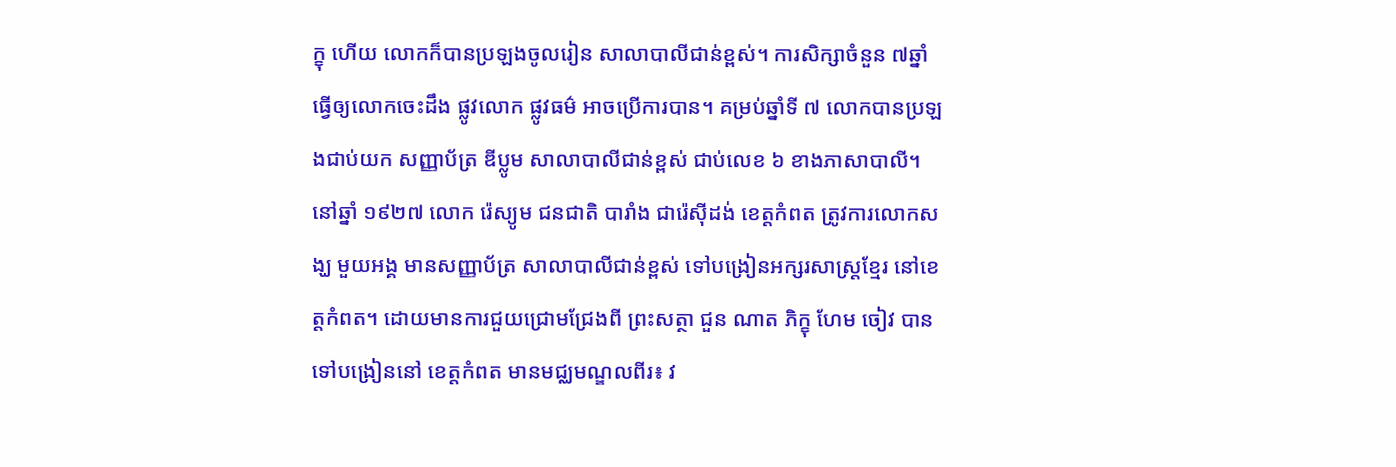ក្ខុ ហើយ លោកក៏បានប្រឡងចូលរៀន សាលាបាលីជាន់ខ្ពស់។ ការសិក្សាចំនួន ៧ឆ្នាំ ធ្វើឲ្យលោកចេះដឹង ផ្លូវលោក ផ្លូវធម៌ អាចប្រើការបាន។ គម្រប់ឆ្នាំទី ៧ លោកបានប្រឡងជាប់យក សញ្ញាប័ត្រ ឌីប្លូម សាលាបាលីជាន់ខ្ពស់ ជាប់លេខ ៦ ខាងភាសាបាលី។
នៅឆ្នាំ ១៩២៧ លោក រ៉េស្យូម ជនជាតិ បារាំង ជារ៉េស៊ីដង់ ខេត្តកំពត ត្រូវការលោកសង្ឃ មួយអង្គ មានសញ្ញាប័ត្រ សាលាបាលីជាន់ខ្ពស់ ទៅបង្រៀនអក្សរសាស្រ្តខ្មែរ នៅខេត្តកំពត។ ដោយមានការជួយជ្រោមជ្រែងពី ព្រះសត្ថា ជួន ណាត ភិក្ខុ ហែម ចៀវ បានទៅបង្រៀននៅ ខេត្តកំពត មានមជ្ឈមណ្ឌលពីរ៖ វ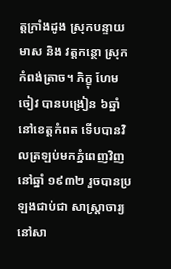ត្តក្រាំងដូង ស្រុកបន្ទាយមាស និង វត្តកន្ថោ ស្រុកកំពង់ត្រាច។ ភិក្ខុ ហែម ចៀវ បានបង្រៀន ៦ឆ្នាំ នៅខេត្តកំពត ទើបបានវិលត្រឡប់មកភ្នំពេញវិញ នៅឆ្នាំ ១៩៣២ រួចបានប្រឡងជាប់ជា សាស្រ្តាចារ្យ នៅសា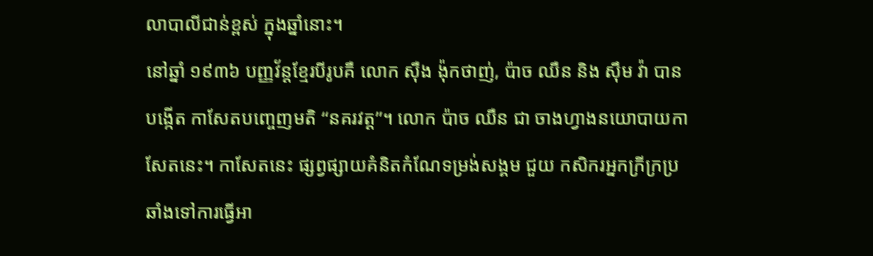លាបាលីជាន់ខ្ពស់ ក្នុងឆ្នាំនោះ។
នៅឆ្នាំ ១៩៣៦ បញ្ញវ័ន្តខ្មែរបីរូបគឺ លោក ស៊ឺង ង៉ុកថាញ់, ប៉ាច ឈឺន និង ស៊ឹម វ៉ា បានបង្កើត កាសែតបញ្ចេញមតិ “នគរវត្ត”។ លោក ប៉ាច ឈឺន ជា ចាងហ្វាងនយោបាយកាសែតនេះ។ កាសែតនេះ ផ្សព្វផ្សាយគំនិតកំណែទម្រង់សង្គម ជួយ កសិករអ្នកក្រីក្រប្រឆាំងទៅការធ្វើអា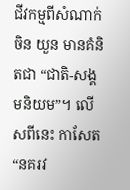ជីវកម្មពីសំណាក់ ចិន យួន មានគំនិតជា “ជាតិ-សង្គមនិយម”។ លើសពីនេះ កាសែត “នគរវ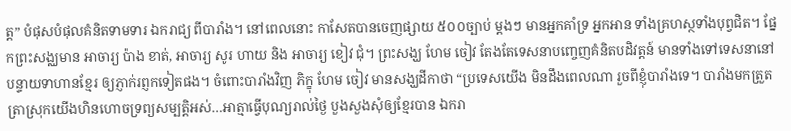ត្ត” បំផុសបំផុលគំនិតទាមទារ ឯករាជ្យ ពីបារាំង។ នៅពេលនោះ កាសែតបានចេញផ្សាយ ៥០០ច្បាប់ ម្តងៗ មានអ្នកគាំទ្រ អ្នកអាន ទាំងគ្រហស្ថទាំងបុព្វជិត។ ផ្នែកព្រះសង្ឈមាន អាចារ្យ ប៉ាង ខាត់, អាចារ្យ សូរ ហាយ និង អាចារ្យ ខៀវ ជុំ។ ព្រះសង្ឃ ហែម ចៀវ តែងតែទេសនាបញ្ចេញគំនិតបដិវត្តន៍ មានទាំងទៅទេសនានៅ បន្ទាយទាហានខ្មែរ ឲ្យភ្ញាក់រព្ញកទៀតផង។ ចំពោះបារាំងវិញ ភិក្ខុ ហែម ចៀវ មានសង្ឃដីកាថា “ប្រទេសយើង មិនដឹងពេលណា រួចពីខ្ញុំបារាំងទេ។ បារាំងមកត្រួតត្រាស្រុកយើងហិនហោចទ្រព្យសម្បត្តិអស់…អាត្មាធ្វើបុណ្យរាល់ថ្ងៃ បួងសួងសុំឲ្យខ្មែរបាន ឯករា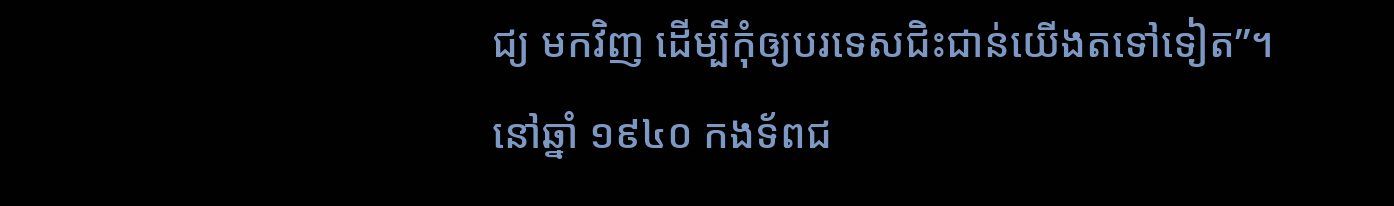ជ្យ មកវិញ ដើម្បីកុំឲ្យបរទេសជិះជាន់យើងតទៅទៀត”។
នៅឆ្នាំ ១៩៤០ កងទ័ពជ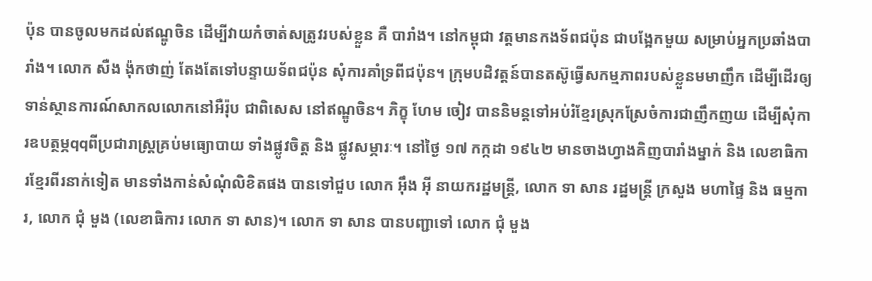ប៉ុន បានចូលមកដល់ឥណ្ឌូចិន ដើម្បីវាយកំចាត់សត្រូវរបស់ខ្លួន គឺ បារាំង។ នៅកម្ពុជា វត្តមានកងទ័ពជប៉ុន ជាបង្អែកមួយ សម្រាប់អ្នកប្រឆាំងបារាំង។ លោក សឺង ង៉ុកថាញ់ តែងតែទៅបន្ទាយទ័ពជប៉ុន សុំការគាំទ្រពីជប៉ុន។ ក្រុមបដិវត្តន៍បានតស៊ូធ្វើសកម្មភាពរបស់ខ្លួនមមាញឹក ដើម្បីដើរឲ្យទាន់ស្ថានការណ៍សាកលលោកនៅអឺរ៉ុប ជាពិសេស នៅឥណ្ឌូចិន។ ភិក្ខុ ហែម ចៀវ បាននិមន្តទៅអប់រំខ្មែរស្រុកស្រែចំការជាញឹកញយ ដើម្បីសុំការឧបត្ថម្ភqqពីប្រជារាស្រ្តគ្រប់មធ្យោបាយ ទាំងផ្លូវចិត្ត និង ផ្លូវសម្ភារៈ។ នៅថ្ងៃ ១៧ កក្កដា ១៩៤២ មានចាងហ្វាងគិញបារាំងម្នាក់ និង លេខាធិការខ្មែរពីរនាក់ទៀត មានទាំងកាន់សំណុំលិខិតផង បានទៅជួប លោក អ៊ឹង អ៊ី នាយករដ្ឋមន្រ្តី, លោក ទា សាន រដ្ឋមន្រ្តី ក្រសួង មហាផ្ទៃ និង ធម្មការ, លោក ជុំ មួង (លេខាធិការ លោក ទា សាន)។ លោក ទា សាន បានបញ្ជាទៅ លោក ជុំ មួង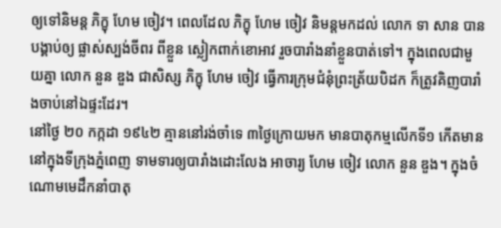ឲ្យទៅនិមន្ត ភិក្ខុ ហែម ចៀវ។ ពេលដែល ភិក្ខុ ហែម ចៀវ និមន្តមកដល់ លោក ទា សាន បានបង្គាប់ឲ្យ ផ្លាស់ស្បង់ចីពរ ពីខ្លួន ស្លៀកពាក់ខោអាវ រួចបារាំងនាំខ្លួនបាត់ទៅ។ ក្នុងពេលជាមួយគ្នា លោក នួន ឌួង ជាសិស្ស ភិក្ខុ ហែម ចៀវ ធ្វើការក្រុមជំនុំព្រះត្រ័យបិដក ក៏ត្រូវគិញបារាំងចាប់នៅឯផ្ទះដែរ។
នៅថ្ងៃ ២០ កក្កដា ១៩៤២ គ្មាននៅរង់ចាំទេ ៣ថ្ងៃក្រោយមក មានបាតុកម្មលើកទី១ កើតមាននៅក្នុងទីក្រុងភ្នំពេញ ទាមទារឲ្យបារាំងដោះលែង អាចារ្យ ហែម ចៀវ លោក នួន ឌួង។ ក្នុងចំណោមមេដឹកនាំបាតុ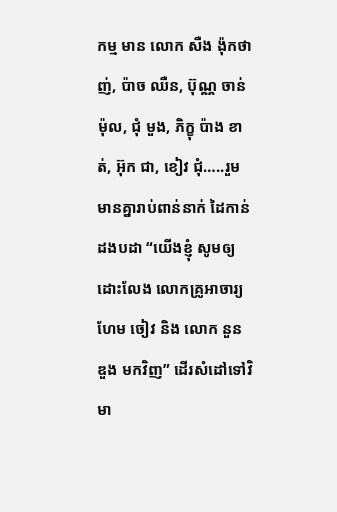កម្ម មាន លោក សឺង ង៉ុកថាញ់, ប៉ាច ឈឺន, ប៊ុណ្ណ ចាន់ម៉ុល, ជុំ មួង, ភិក្ខុ ប៉ាង ខាត់, អ៊ុក ជា, ខៀវ ជុំ…..រួមមានគ្នារាប់ពាន់នាក់ ដៃកាន់ដងបដា “យើងខ្ញុំ សូមឲ្យដោះលែង លោកគ្រូអាចារ្យ ហែម ចៀវ និង លោក នួន ឌួង មកវិញ” ដើរសំដៅទៅវិមា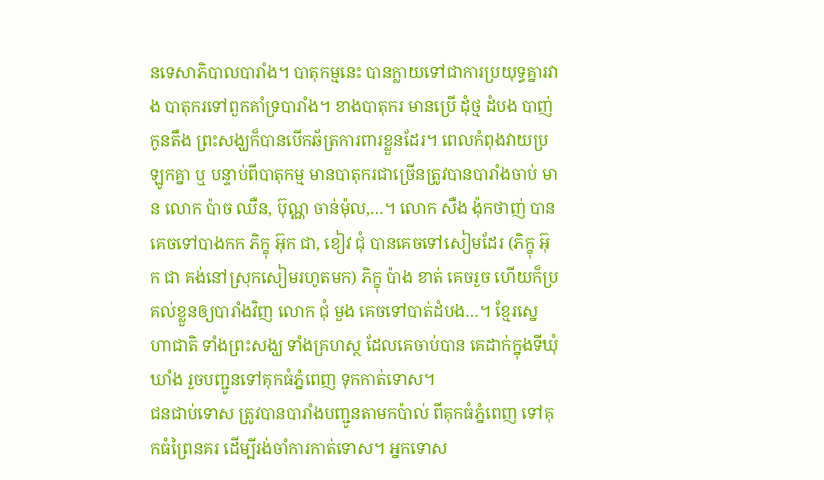នទេសាភិបាលបារាំង។ បាតុកម្មនេះ បានក្លាយទៅជាការប្រយុទ្ធគ្នារវាង បាតុករទៅពួកគាំទ្របារាំង។ ខាងបាតុករ មានប្រើ ដុំថ្ម ដំបង បាញ់កូនតឹង ព្រះសង្ឃក៏បានបើកឆ័ត្រការពារខ្លួនដែរ។ ពេលកំពុងវាយប្រឡូកគ្នា ឬ បន្ទាប់ពីបាតុកម្ម មានបាតុករជាច្រើនត្រូវបានបារាំងចាប់ មាន លោក ប៉ាច ឈឺន, ប៊ុណ្ណ ចាន់ម៉ុល,…។ លោក សឺង ង៉ុកថាញ់ បានគេចទៅបាងកក ភិក្ខុ អ៊ុក ជា, ខៀវ ជុំ បានគេចទៅសៀមដែរ (ភិក្ខុ អ៊ុក ជា គង់នៅស្រុកសៀមរហូតមក) ភិក្ខុ ប៉ាង ខាត់ គេចរួច ហើយក៏ប្រគល់ខ្លួនឲ្យបារាំងវិញ លោក ជុំ មួង គេចទៅបាត់ដំបង…។ ខ្មែរស្នេហាជាតិ ទាំងព្រះសង្ឃ ទាំងគ្រហស្ថ ដែលគេចាប់បាន គេដាក់ក្នុងទីឃុំឃាំង រួចបញ្ជូនទៅគុកធំភ្នំពេញ ទុកកាត់ទោស។
ជនជាប់ទោស ត្រូវបានបារាំងបញ្ជូនតាមកប៉ាល់ ពីគុកធំភ្នំពេញ ទៅគុកធំព្រៃនគរ ដើម្បីរង់ចាំការកាត់ទោស។ អ្នកទោស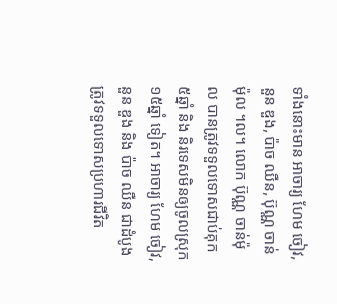ទាំងនោះមាន អាចារ្យ ហែម ចៀវ, នួន ឌួង, ប៉ាច ឈឺន, ប៊ុណ្ណ ចាន់ម៉ុល ។ល។ លោក ប៊ុណ្ណ ចាន់ម៉ុល បានត្រូវទទួលទោសជាប់គុក ៥ឆ្នាំ និង និរទេសមិនឲ្យចូលស្រុក ១៥ឆ្នាំ ទៀត។ អាចារ្យ ហែម ចៀវ, នួន ឌួង និង ប៉ាច ឈឺន ជាដំបូងត្រូវទទួលទោសប្រហារជីវិត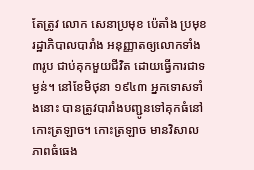តែត្រូវ លោក សេនាប្រមុខ ប៉េតាំង ប្រមុខរដ្ឋាភិបាលបារាំង អនុញ្ញាតឲ្យលោកទាំង៣រូប ជាប់គុកមួយជីវិត ដោយធ្វើការជាទម្ងន់។ នៅខែមិថុនា ១៩៤៣ អ្នកទោសទាំងនោះ បានត្រូវបារាំងបញ្ជូនទៅគុកធំនៅ កោះត្រឡាច។ កោះត្រឡាច មានវិសាលភាពធំធេង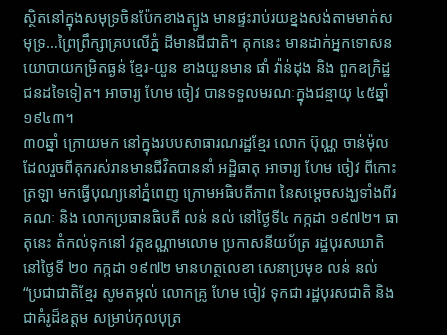ស្ថិតនៅក្នុងសមុទ្រចិនប៉ែកខាងត្បូង មានផ្ទះរាប់រយខ្នងសង់តាមមាត់សមុទ្រ…ព្រៃព្រឹក្សាគ្របលើភ្នំ ដីមានជីជាតិ។ គុកនេះ មានដាក់អ្នកទោសនយោបាយកម្រិតធ្ងន់ ខ្មែរ-យួន ខាងយួនមាន ផាំ វ៉ាន់ដុង និង ពួកឧក្រិដ្ឋជនដទៃទៀត។ អាចារ្យ ហែម ចៀវ បានទទួលមរណៈក្នុងជន្មាយុ ៤៥ឆ្នាំ ១៩៤៣។
៣០ឆ្នាំ ក្រោយមក នៅក្នុងរបបសាធារណរដ្ឋខ្មែរ លោក ប៊ុណ្ណ ចាន់ម៉ុល ដែលរួចពីគុករស់រានមានជីវិតបាននាំ អដ្ឋិធាតុ អាចារ្យ ហែម ចៀវ ពីកោះត្រឡា មកធ្វើបុណ្យនៅភ្នំពេញ ក្រោមអធិបតីភាព នៃសម្តេចសង្ឃទាំងពីរគណៈ និង លោកប្រធានធិបតី លន់ នល់ នៅថ្ងៃទី៤ កក្កដា ១៩៧២។ ធាតុនេះ តំកល់ទុកនៅ វត្តឧណ្ណាមលោម ប្រកាសនីយប័ត្រ រដ្ឋបុរសឃាតិនៅថ្ងៃទី ២០ កក្កដា ១៩៧២ មានហត្ថលេខា សេនាប្រមុខ លន់ នល់ “ប្រជាជាតិខ្មែរ សូមតម្កល់ លោកគ្រូ ហែម ចៀវ ទុកជា រដ្ឋបុរសជាតិ និង ជាគំរូដ៏ឧត្តម សម្រាប់កុលបុត្រ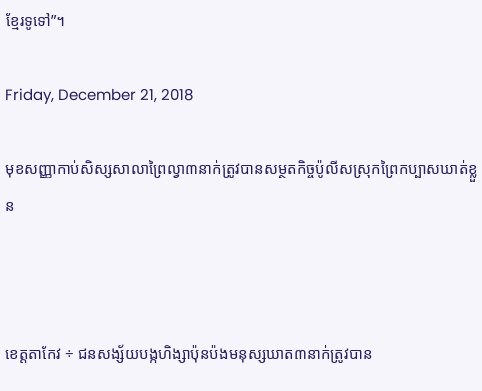ខ្មែរទូទៅ”។

Friday, December 21, 2018

មុខសញ្ញាកាប់សិស្សសាលាព្រៃល្វា៣នាក់ត្រូវបានសម្ថតកិច្ចប៉ូលីសស្រុកព្រៃកប្បាសឃាត់ខ្លួន



ខេត្តតាកែវ ÷ ជនសង្ស័យបង្កហិង្សាប៉ុនប៉ងមនុស្សឃាត៣នាក់ត្រូវបាន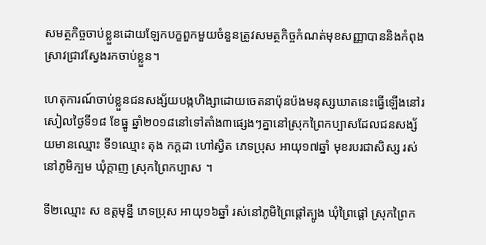សមត្ថកិច្ចចាប់ខ្លួនដោយឡែកបក្ខពួកមួយចំនួនត្រូវសមត្ថកិច្ចកំណត់មុខសញ្ញាបាននិងកំពុងស្រាវជ្រាវស្វែងរកចាប់ខ្លួន។

ហេតុការណ៍ចាប់ខ្លួនជនសង្ស័យបង្កហិង្សាដោយចេតនាប៉ុនប៉ងមនុស្សឃាតនេះធ្វើឡើងនៅរសៀលថ្ងៃទី១៨ ខែធ្នូ ឆ្នាំ២០១៨នៅទៅតាំង៣ផ្សេងៗគ្នានៅស្រុកព្រៃកប្បាសដែលជនសង្ស័យមានឈ្មោះ ទី១ឈ្មោះ តុង កក្តដា ហៅស្វិត ភេទប្រុស អាយុ១៧ឆ្នាំ មុខរបរជាសិស្ស រស់នៅភូមិក្បម ឃុំក្តាញ ស្រុកព្រៃកប្បាស ។

ទី២ឈ្មោះ ស ឧត្តមុន្នី ភេទប្រុស អាយុ១៦ឆ្នាំ រស់នៅភូមិព្រៃផ្តៅត្បូង ឃុំព្រៃផ្តៅ ស្រុកព្រៃក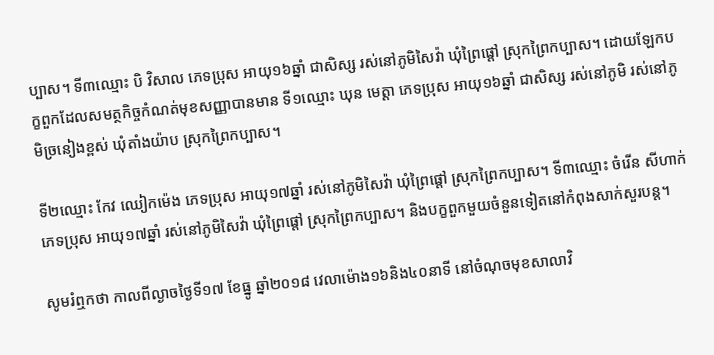ប្បាស។ ទី៣ឈ្មោះ បិ វិសាល ភេទប្រុស អាយុ១៦ឆ្នាំ ជាសិស្ស រស់នៅភូមិសៃវ៉ា ឃុំព្រៃផ្តៅ ស្រុកព្រៃកប្បាស។ ដោយឡែកបក្ខពួកដែលសមត្ថកិច្ចកំណត់មុខសញ្ញាបានមាន ទី១ឈ្មោះ ឃុន មេត្តា ភេទប្រុស អាយុ១៦ឆ្នាំ ជាសិស្ស រស់នៅភូមិ រស់នៅភូមិច្រនៀងខ្ពស់ ឃុំតាំងយ៉ាប ស្រុកព្រៃកប្បាស។

ទី២ឈ្មោះ កែវ ឈៀកម៉េង ភេទប្រុស អាយុ១៧ឆ្នាំ រស់នៅភូមិសៃវ៉ា ឃុំព្រៃផ្តៅ ស្រុកព្រៃកប្បាស។ ទី៣ឈ្មោះ ចំរើន សីហាក់ ភេទប្រុស អាយុ១៧ឆ្នាំ រស់នៅភូមិសៃវ៉ា ឃុំព្រៃផ្តៅ ស្រុកព្រៃកប្បាស។ និងបក្ខពួកមួយចំនួនទៀតនៅកំពុងសាក់សួរបន្ត។

សូមរំឮកថា កាលពីល្ងាចថ្ងៃទី១៧ ខែធ្នូ ឆ្នាំ២០១៨ វេលាម៉ោង១៦និង៤០នាទី នៅចំណុចមុខសាលាវិ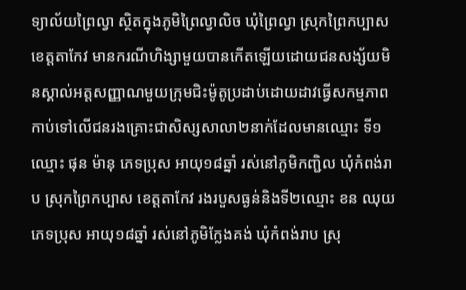ទ្យាល័យព្រៃល្វា ស្ថិតក្នុងភូមិព្រៃល្វាលិច ឃុំព្រៃល្វា ស្រុកព្រៃកប្បាស ខេត្តតាកែវ មានករណីហិង្សាមួយបានកើតឡើយដោយជនសង្ស័យមិនស្គាល់អត្តសញ្ញាណមួយក្រុមជិះម៉ូតូប្រដាប់ដោយដាវធ្វើសកម្មភាពកាប់ទៅលើជនរងគ្រោះជាសិស្សសាលា២នាក់ដែលមានឈ្មោះ ទី១ឈ្មោះ ផុន ម៉ានុ ភេទប្រុស អាយុ១៨ឆ្នាំ រស់នៅភូមិកញ្ជិល ឃុំកំពង់រាប ស្រុកព្រៃកប្បាស ខេត្តតាកែវ រងរបួសធ្ងន់និងទី២ឈ្មោះ ខន ឈុយ ភេទប្រុស អាយុ១៨ឆ្នាំ រស់នៅភូមិក្លែងគង់ ឃុំកំពង់រាប ស្រុ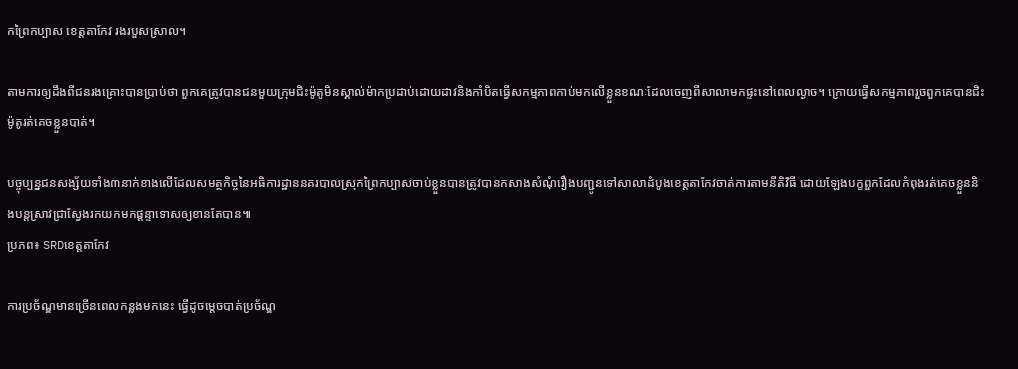កព្រៃកប្បាស ខេត្តតាកែវ រងរបួសស្រាល។

តាមការឲ្យដឹងពីជនរងគ្រោះបានប្រាប់ថា ពួកគេត្រូវបានជនមួយក្រុមជិះម៉ូតូមិនស្គាល់ម៉ាកប្រដាប់ដោយដាវនិងកាំបិតធ្វើសកម្មភាពកាប់មកលើខ្លួនខណៈដែលចេញពីសាលាមកផ្ទះនៅពេលល្ងាច។ ក្រោយធ្វើសកម្មភាពរួចពួកគេបានជិះម៉ូតូរត់គេចខ្លួនបាត់។

បច្ចុប្បន្នជនសង្ស័យទាំង៣នាក់ខាងលើដែលសមត្ថកិច្ចនៃអធិការដ្ឋាននគរបាលស្រុកព្រៃកប្បាសចាប់ខ្លួនបានត្រូវបានកសាងសំណុំរឿងបញ្ជូនទៅសាលាដំបូងខេត្តតាកែវចាត់ការតាមនីតិវិធី ដោយឡែងបក្ខពួកដែលកំពុងរត់គេចខ្លួននិងបន្តស្រាវជ្រាស្វែងរកយកមកផ្តន្ទាទោសឲ្យខានតែបាន៕
ប្រភព៖ SRDខេត្តតាកែវ

ការប្រច័ណ្ឌមានច្រើនពេលកន្លងមកនេះ ធ្វើដូចម្ដេចបាត់ប្រច័ណ្ឌ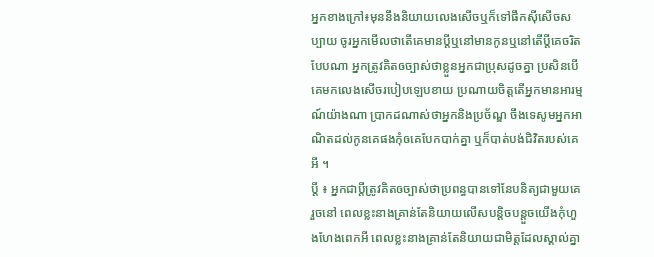អ្នកខាងក្រៅ៖មុននឹងនិយាយលេងសើចឬក៏ទៅផឹកសុីសើចសប្បាយ ចូរអ្នកមើលថាតើគេមានប្ដីឬនៅមានកូនឬនៅតើប្ដីគេចរិតបែបណា អ្នកត្រូវគិតឲច្បាស់ថាខ្លួនអ្នកជាប្រុសដូចគ្នា ប្រសិនបើគេមកលេងសើចរបៀបឡេបខាយ ប្រណាយចិត្តតើអ្នកមានអារម្មណ៍យ៉ាងណា ប្រាកដណាស់ថាអ្នកនិងប្រច័ណ្ឌ ចឹងទេសូមអ្នកអាណិតដល់កូនគេផងកុំឲគេបែកបាក់គ្នា ឬក៏បាត់បង់ជិវិតរបស់គេអី ។
ប្ដី ៖ អ្នកជាប្ដីត្រូវគិតឲច្បាស់ថាប្រពន្ធបានទៅនែបនិត្យជាមួយគេរួចនៅ ពេលខ្លះនាងគ្រាន់តែនិយាយលើសបន្តិចបន្តួចយើងកុំហួងហែងពេកអី ពេលខ្លះនាងគ្រាន់តែនិយាយជាមិត្តដែលស្គាល់គ្នា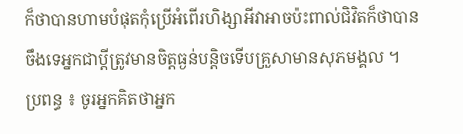ក៏ថាបានហាមបំផុតកុំប្រើអំពើរហិង្សាអីវាអាចប៉ះពាល់ជិវិតក៏ថាបាន ចឹងទេអ្នកជាប្ដីត្រូវមានចិត្តធ្ងន់បន្តិចទើបគ្រួសាមានសុភមង្គល ។
ប្រពន្ធ ៖ ចូរអ្នកគិតថាអ្នក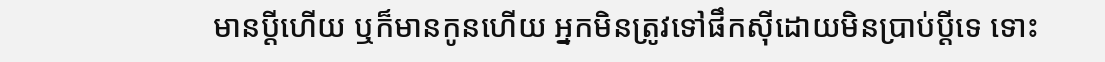មានប្ដីហើយ ឬក៏មានកូនហើយ អ្នកមិនត្រូវទៅផឹកសុីដោយមិនប្រាប់ប្ដីទេ ទោះ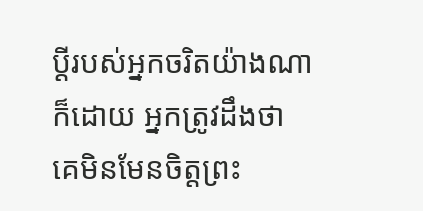ប្ដីរបស់អ្នកចរិតយ៉ាងណាក៏ដោយ អ្នកត្រូវដឹងថា គេមិនមែនចិត្តព្រះ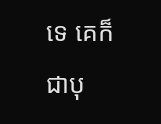ទេ គេក៏ជាបុ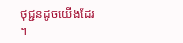ថុជ្ជនដូចយើងដែរ ។